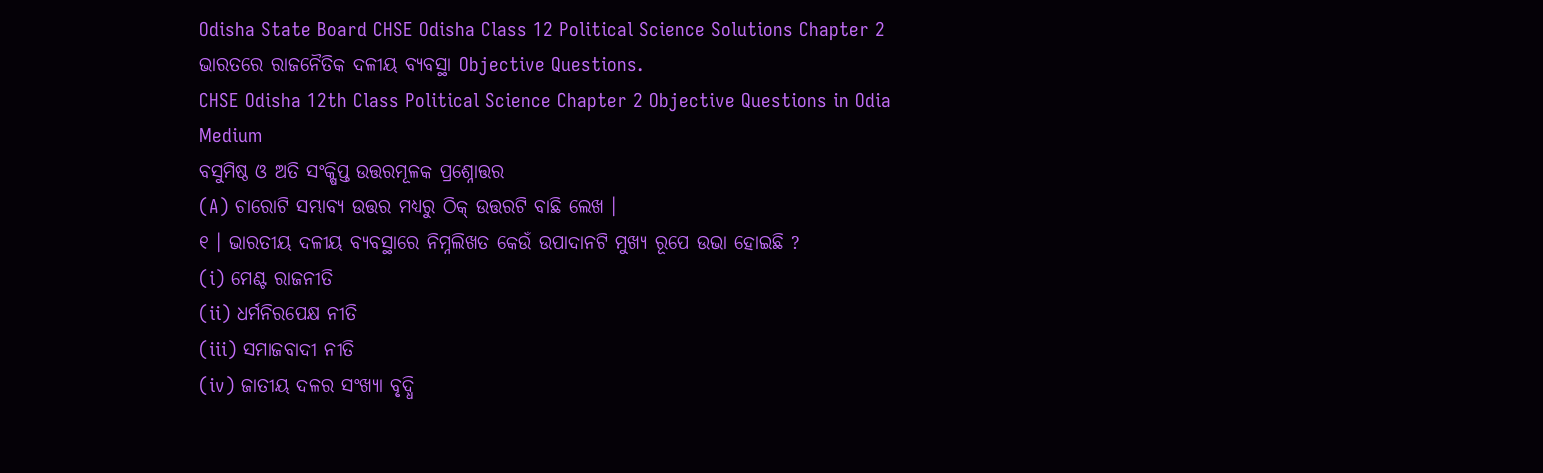Odisha State Board CHSE Odisha Class 12 Political Science Solutions Chapter 2 ଭାରତରେ ରାଜନୈତିକ ଦଳୀୟ ବ୍ୟବସ୍ଥା Objective Questions.
CHSE Odisha 12th Class Political Science Chapter 2 Objective Questions in Odia Medium
ବସୁମିଷ୍ଠ ଓ ଅତି ସଂକ୍ଷିପ୍ତ ଉତ୍ତରମୂଳକ ପ୍ରଶ୍ନୋତ୍ତର
(A) ଚାରୋଟି ସମ୍ଭାବ୍ୟ ଉତ୍ତର ମଧ୍ୟରୁ ଠିକ୍ ଉତ୍ତରଟି ବାଛି ଲେଖ ।
୧ । ଭାରତୀୟ ଦଳୀୟ ବ୍ୟବସ୍ଥାରେ ନିମ୍ନଲିଖତ କେଉଁ ଉପାଦାନଟି ମୁଖ୍ୟ ରୂପେ ଉଭା ହୋଇଛି ?
(i) ମେଣ୍ଟ ରାଜନୀତି
(ii) ଧର୍ମନିରପେକ୍ଷ ନୀତି
(iii) ସମାଜବାଦୀ ନୀତି
(iv) ଜାତୀୟ ଦଳର ସଂଖ୍ୟା ବୃଦ୍ଧି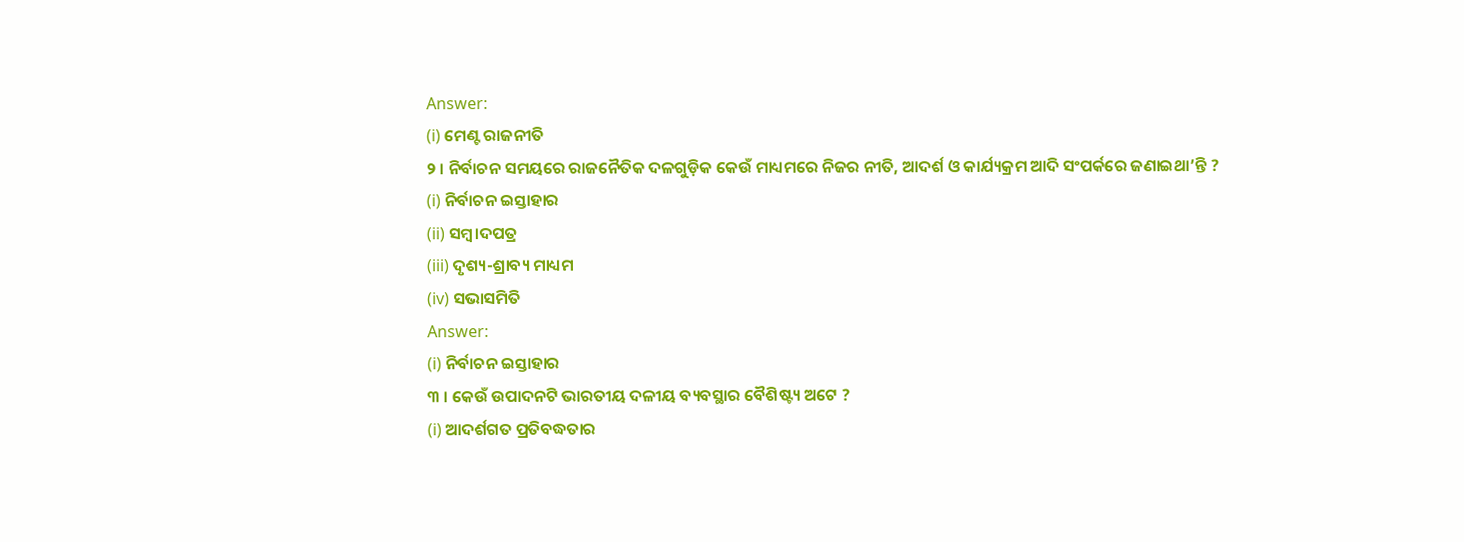Answer:
(i) ମେଣ୍ଟ ରାଜନୀତି
୨ । ନିର୍ବାଚନ ସମୟରେ ରାଜନୈତିକ ଦଳଗୁଡ଼ିକ କେଉଁ ମାଧ୍ୟମରେ ନିଜର ନୀତି, ଆଦର୍ଶ ଓ କାର୍ଯ୍ୟକ୍ରମ ଆଦି ସଂପର୍କରେ ଜଣାଇଥା’ନ୍ତି ?
(i) ନିର୍ବାଚନ ଇସ୍ତାହାର
(ii) ସମ୍ବ।ଦପତ୍ର
(iii) ଦୃଶ୍ୟ-ଶ୍ରାବ୍ୟ ମାଧ୍ୟମ
(iv) ସଭାସମିତି
Answer:
(i) ନିର୍ବାଚନ ଇସ୍ତାହାର
୩ । କେଉଁ ଉପାଦନଟି ଭାରତୀୟ ଦଳୀୟ ବ୍ୟବସ୍ଥାର ବୈଶିଷ୍ଟ୍ୟ ଅଟେ ?
(i) ଆଦର୍ଶଗତ ପ୍ରତିବଦ୍ଧତାର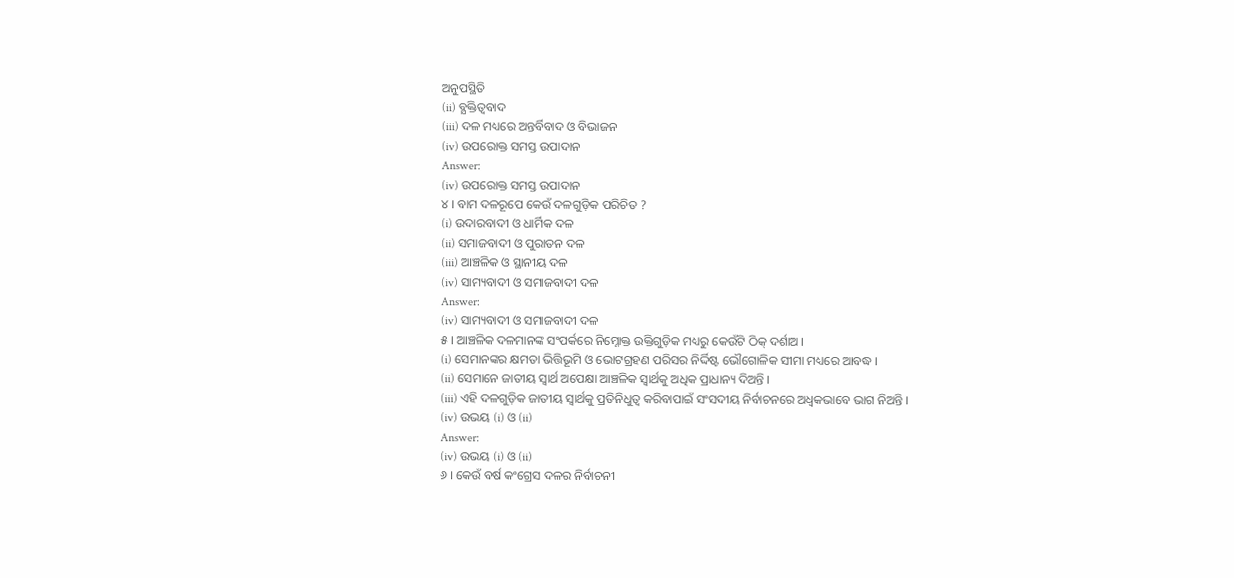ଅନୁପସ୍ଥିତି
(ii) ବ୍ଯକ୍ତିତ୍ଵବାଦ
(iii) ଦଳ ମଧ୍ୟରେ ଅନ୍ତର୍ବିବାଦ ଓ ବିଭାଜନ
(iv) ଉପରୋକ୍ତ ସମସ୍ତ ଉପାଦାନ
Answer:
(iv) ଉପରୋକ୍ତ ସମସ୍ତ ଉପାଦାନ
୪ । ବାମ ଦଳରୂପେ କେଉଁ ଦଳଗୁଡ଼ିକ ପରିଚିତ ?
(i) ଉଦାରବାଦୀ ଓ ଧାର୍ମିକ ଦଳ
(ii) ସମାଜବାଦୀ ଓ ପୁରାତନ ଦଳ
(iii) ଆଞ୍ଚଳିକ ଓ ସ୍ଥାନୀୟ ଦଳ
(iv) ସାମ୍ୟବାଦୀ ଓ ସମାଜବାଦୀ ଦଳ
Answer:
(iv) ସାମ୍ୟବାଦୀ ଓ ସମାଜବାଦୀ ଦଳ
୫ । ଆଞ୍ଚଳିକ ଦଳମାନଙ୍କ ସଂପର୍କରେ ନିମ୍ନୋକ୍ତ ଉକ୍ତିଗୁଡ଼ିକ ମଧ୍ୟରୁ କେଉଁଟି ଠିକ୍ ଦର୍ଶାଅ ।
(i) ସେମାନଙ୍କର କ୍ଷମତା ଭିତ୍ତିଭୂମି ଓ ଭୋଟଗ୍ରହଣ ପରିସର ନିର୍ଦ୍ଦିଷ୍ଟ ଭୌଗୋଳିକ ସୀମା ମଧ୍ୟରେ ଆବଦ୍ଧ ।
(ii) ସେମାନେ ଜାତୀୟ ସ୍ଵାର୍ଥ ଅପେକ୍ଷା ଆଞ୍ଚଳିକ ସ୍ବାର୍ଥକୁ ଅଧିକ ପ୍ରାଧାନ୍ୟ ଦିଅନ୍ତି ।
(iii) ଏହି ଦଳଗୁଡ଼ିକ ଜାତୀୟ ସ୍ଵାର୍ଥକୁ ପ୍ରତିନିଧୁତ୍ଵ କରିବାପାଇଁ ସଂସଦୀୟ ନିର୍ବାଚନରେ ଅଧ୍ଵକଭାବେ ଭାଗ ନିଅନ୍ତି ।
(iv) ଉଭୟ (i) ଓ (ii)
Answer:
(iv) ଉଭୟ (i) ଓ (ii)
୬ । କେଉଁ ବର୍ଷ କଂଗ୍ରେସ ଦଳର ନିର୍ବାଚନୀ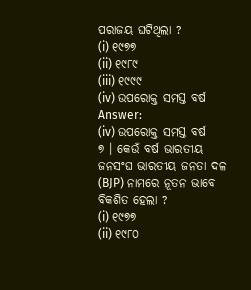ପରାଜୟ ଘଟିଥିଲା ?
(i) ୧୯୭୭
(ii) ୧୯୮୯
(iii) ୧୯୯୯
(iv) ଉପରୋକ୍ତ ସମସ୍ତ ବର୍ଷ
Answer:
(iv) ଉପରୋକ୍ତ ସମସ୍ତ ବର୍ଷ
୭ । କେଉଁ ବର୍ଷ ଭାରତୀୟ ଜନସଂଘ ଭାରତୀୟ ଜନତା ଦଳ (BJP) ନାମରେ ନୂତନ ଭାବେ ବିକଶିତ ହେଲା ?
(i) ୧୯୭୭
(ii) ୧୯୮୦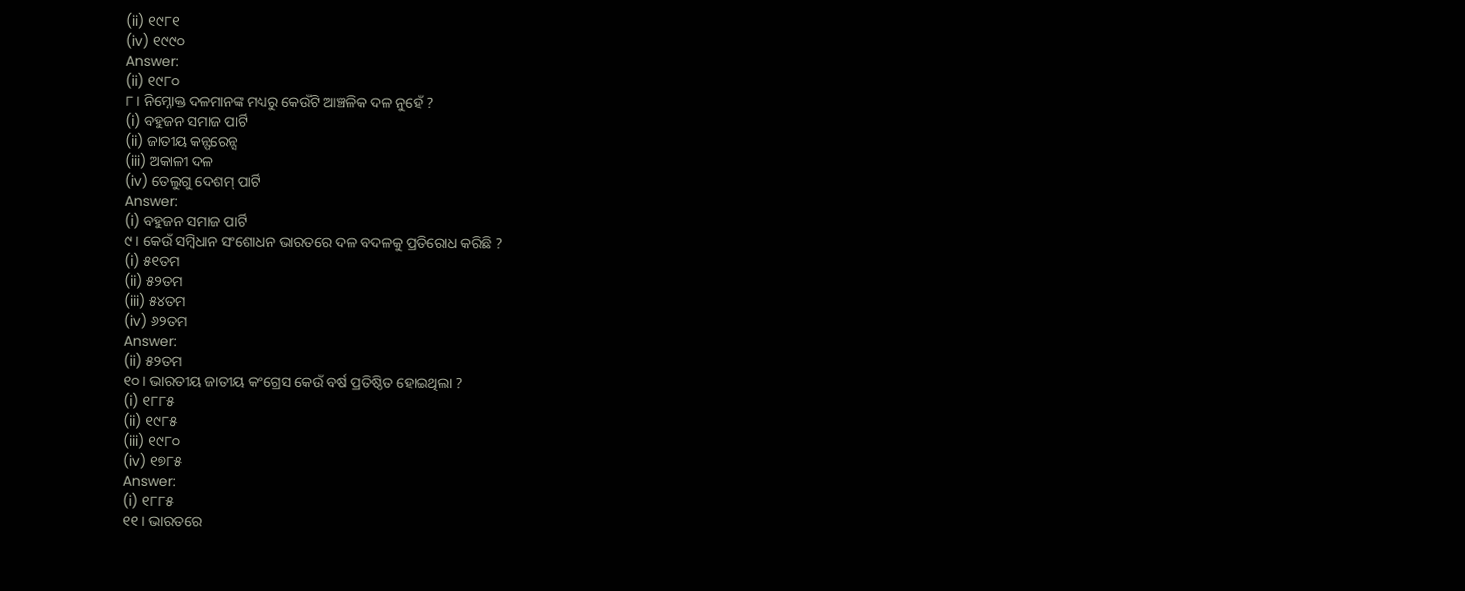(ii) ୧୯୮୧
(iv) ୧୯୯୦
Answer:
(ii) ୧୯୮୦
୮ । ନିମ୍ନୋକ୍ତ ଦଳମାନଙ୍କ ମଧ୍ୟରୁ କେଉଁଟି ଆଞ୍ଚଳିକ ଦଳ ନୁହେଁ ?
(i) ବହୁଜନ ସମାଜ ପାର୍ଟି
(ii) ଜାତୀୟ କନ୍ଫରେନ୍ସ
(iii) ଅକାଳୀ ଦଳ
(iv) ତେଲୁଗୁ ଦେଶମ୍ ପାର୍ଟି
Answer:
(i) ବହୁଜନ ସମାଜ ପାର୍ଟି
୯ । କେଉଁ ସମ୍ବିଧାନ ସଂଶୋଧନ ଭାରତରେ ଦଳ ବଦଳକୁ ପ୍ରତିରୋଧ କରିଛି ?
(i) ୫୧ତମ
(ii) ୫୨ତମ
(iii) ୫୪ତମ
(iv) ୬୨ତମ
Answer:
(ii) ୫୨ତମ
୧୦ । ଭାରତୀୟ ଜାତୀୟ କଂଗ୍ରେସ କେଉଁ ବର୍ଷ ପ୍ରତିଷ୍ଠିତ ହୋଇଥିଲା ?
(i) ୧୮୮୫
(ii) ୧୯୮୫
(iii) ୧୯୮୦
(iv) ୧୭୮୫
Answer:
(i) ୧୮୮୫
୧୧ । ଭାରତରେ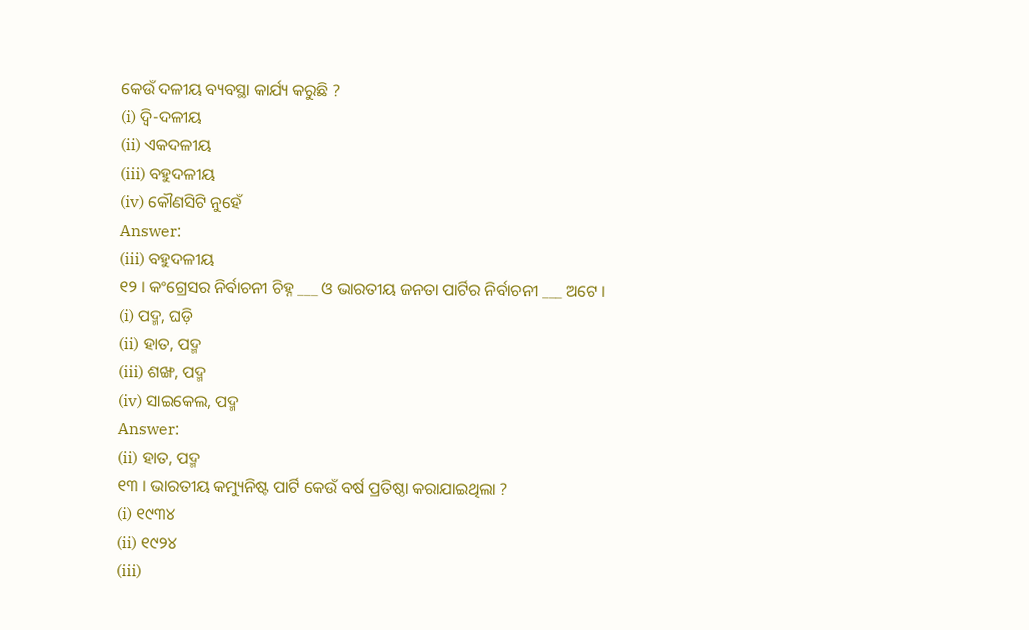କେଉଁ ଦଳୀୟ ବ୍ୟବସ୍ଥା କାର୍ଯ୍ୟ କରୁଛି ?
(i) ଦ୍ବି-ଦଳୀୟ
(ii) ଏକଦଳୀୟ
(iii) ବହୁଦଳୀୟ
(iv) କୌଣସିଟି ନୁହେଁ
Answer:
(iii) ବହୁଦଳୀୟ
୧୨ । କଂଗ୍ରେସର ନିର୍ବାଚନୀ ଚିହ୍ନ ___ ଓ ଭାରତୀୟ ଜନତା ପାର୍ଟିର ନିର୍ବାଚନୀ ___ ଅଟେ ।
(i) ପଦ୍ମ, ଘଡ଼ି
(ii) ହାତ, ପଦ୍ମ
(iii) ଶଙ୍ଖ, ପଦ୍ମ
(iv) ସାଇକେଲ, ପଦ୍ମ
Answer:
(ii) ହାତ, ପଦ୍ମ
୧୩ । ଭାରତୀୟ କମ୍ୟୁନିଷ୍ଟ ପାର୍ଟି କେଉଁ ବର୍ଷ ପ୍ରତିଷ୍ଠା କରାଯାଇଥିଲା ?
(i) ୧୯୩୪
(ii) ୧୯୨୪
(iii)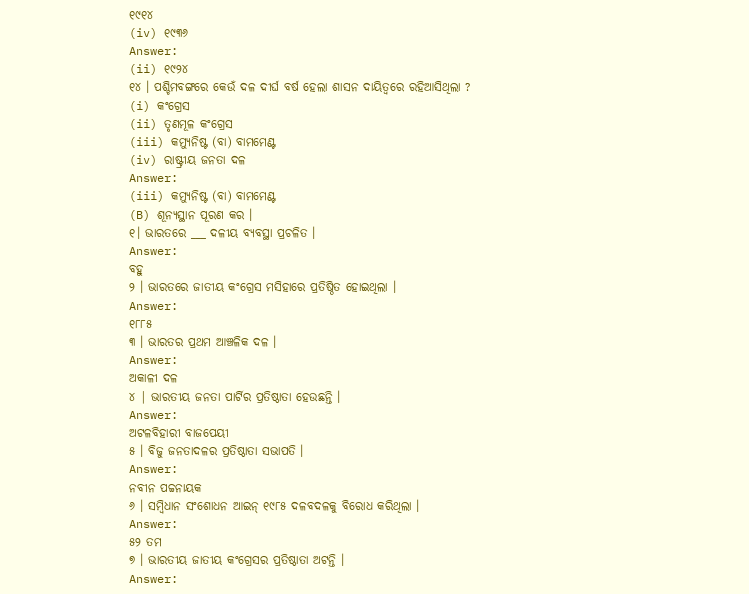୧୯୧୪
(iv) ୧୯୩୬
Answer:
(ii) ୧୯୨୪
୧୪ । ପଶ୍ଚିମବଙ୍ଗରେ କେଉଁ ଦଳ ଦୀର୍ଘ ବର୍ଷ ହେଲା ଶାସନ ଦାୟିତ୍ଵରେ ରହିଆସିଥିଲା ?
(i) କଂଗ୍ରେସ
(ii) ତୃଣମୂଳ କଂଗ୍ରେସ
(iii) କମ୍ୟୁନିଷ୍ଟ (ବା) ବାମମେଣ୍ଟ
(iv) ରାଷ୍ଟ୍ରୀୟ ଜନତା ଦଳ
Answer:
(iii) କମ୍ୟୁନିଷ୍ଟ (ବା) ବାମମେଣ୍ଟ
(B) ଶୂନ୍ୟସ୍ଥାନ ପୂରଣ କର ।
୧। ଭାରତରେ ___ ଦଳୀୟ ବ୍ୟବସ୍ଥା ପ୍ରଚଳିତ ।
Answer:
ବହୁ
୨ । ଭାରତରେ ଜାତୀୟ କଂଗ୍ରେସ ମସିହାରେ ପ୍ରତିଷ୍ଠିତ ହୋଇଥିଲା ।
Answer:
୧୮୮୫
୩ । ଭାରତର ପ୍ରଥମ ଆଞ୍ଚଳିକ ଦଳ ।
Answer:
ଅକାଳୀ ଦଳ
୪ | ଭାରତୀୟ ଜନତା ପାର୍ଟିର ପ୍ରତିଷ୍ଠାତା ହେଉଛନ୍ତି ।
Answer:
ଅଟଳବିହାରୀ ବାଜପେୟୀ
୫ । ବିଜୁ ଜନତାଦଳର ପ୍ରତିଷ୍ଠାତା ସଭାପତି ।
Answer:
ନବୀନ ପଚ୍ଚନାୟକ
୬ । ସମ୍ବିଧାନ ସଂଶୋଧନ ଆଇନ୍ ୧୯୮୫ ଦଳବଦଳକୁ ବିରୋଧ କରିଥିଲା ।
Answer:
୫୨ ତମ
୭ । ଭାରତୀୟ ଜାତୀୟ କଂଗ୍ରେସର ପ୍ରତିଷ୍ଠାତା ଅଟନ୍ତି ।
Answer: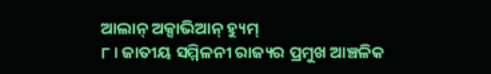ଆଲାନ୍ ଅକ୍ସାଭିଆନ୍ ହ୍ୟୁମ୍
୮ । ଜାତୀୟ ସମ୍ମିଳନୀ ରାଜ୍ୟର ପ୍ରମୁଖ ଆଞ୍ଚଳିକ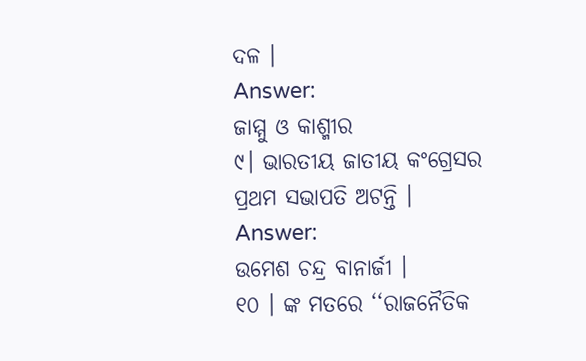ଦଳ ।
Answer:
ଜାମ୍ମୁ ଓ କାଶ୍ମୀର
୯। ଭାରତୀୟ ଜାତୀୟ କଂଗ୍ରେସର ପ୍ରଥମ ସଭାପତି ଅଟନ୍ତି ।
Answer:
ଉମେଶ ଚନ୍ଦ୍ର ବାନାର୍ଜୀ ।
୧୦ । ଙ୍କ ମତରେ ‘‘ରାଜନୈତିକ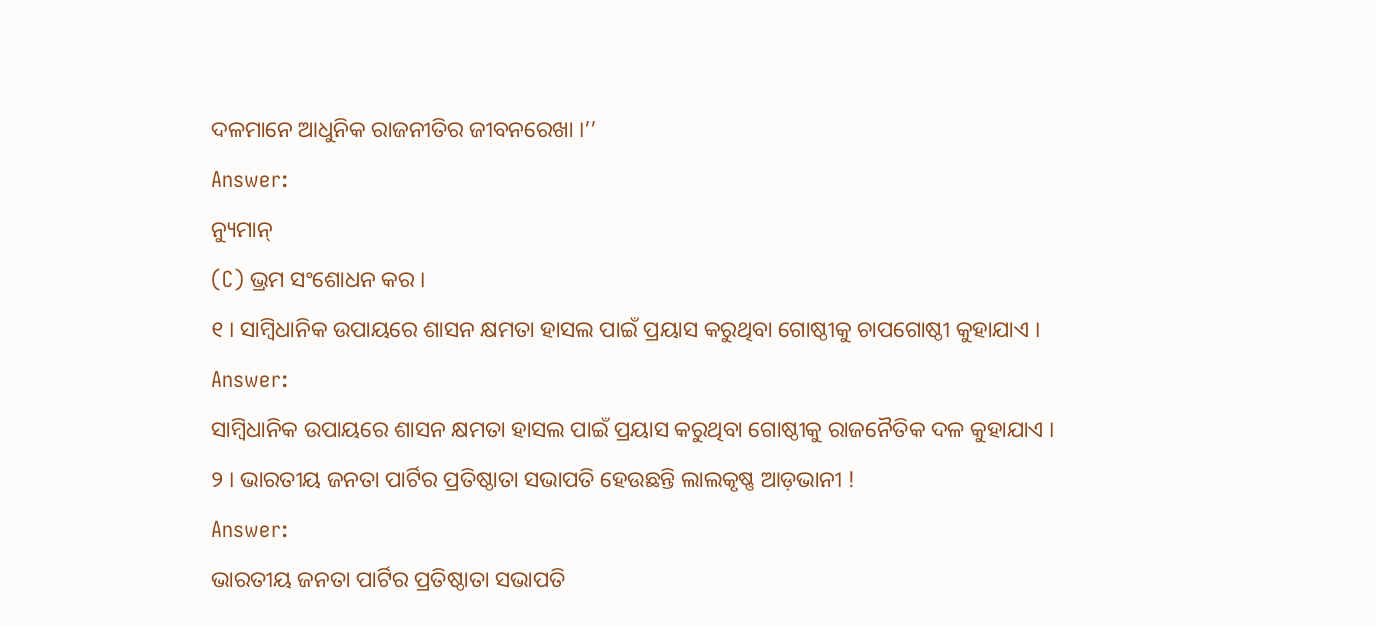ଦଳମାନେ ଆଧୁନିକ ରାଜନୀତିର ଜୀବନରେଖା ।’’
Answer:
ନ୍ୟୁମାନ୍
(C) ଭ୍ରମ ସଂଶୋଧନ କର ।
୧ । ସାମ୍ବିଧାନିକ ଉପାୟରେ ଶାସନ କ୍ଷମତା ହାସଲ ପାଇଁ ପ୍ରୟାସ କରୁଥିବା ଗୋଷ୍ଠୀକୁ ଚାପଗୋଷ୍ଠୀ କୁହାଯାଏ ।
Answer:
ସାମ୍ବିଧାନିକ ଉପାୟରେ ଶାସନ କ୍ଷମତା ହାସଲ ପାଇଁ ପ୍ରୟାସ କରୁଥିବା ଗୋଷ୍ଠୀକୁ ରାଜନୈତିକ ଦଳ କୁହାଯାଏ ।
୨ । ଭାରତୀୟ ଜନତା ପାର୍ଟିର ପ୍ରତିଷ୍ଠାତା ସଭାପତି ହେଉଛନ୍ତି ଲାଲକୃଷ୍ଣ ଆଡ଼ଭାନୀ !
Answer:
ଭାରତୀୟ ଜନତା ପାର୍ଟିର ପ୍ରତିଷ୍ଠାତା ସଭାପତି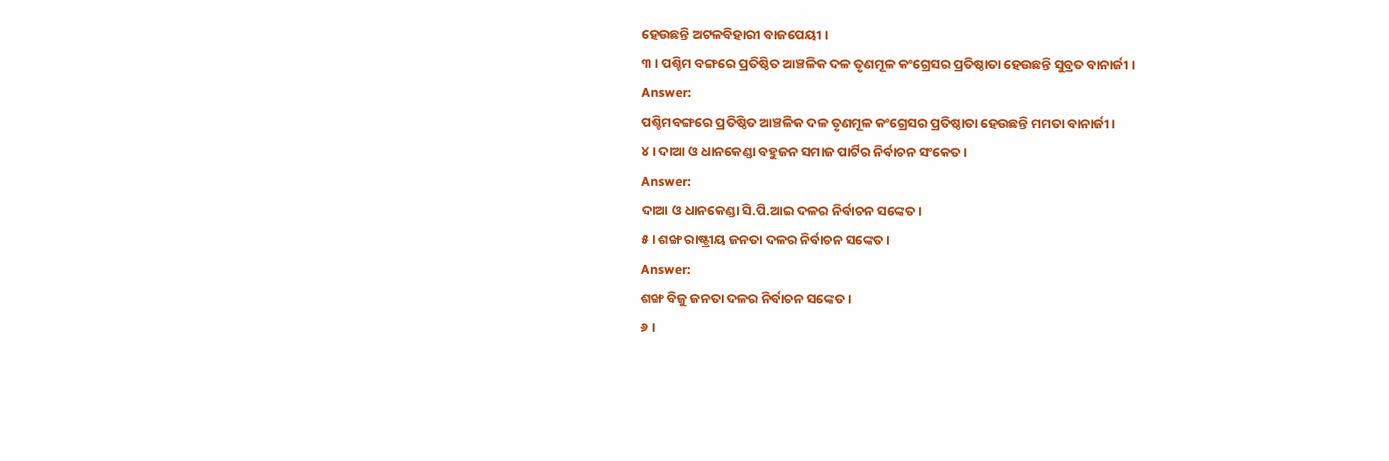ହେଉଛନ୍ତି ଅଟଳବିହାରୀ ବାଜପେୟୀ ।
୩ । ପଶ୍ଚିମ ବଙ୍ଗରେ ପ୍ରତିଷ୍ଠିତ ଆଞ୍ଚଳିକ ଦଳ ତୃଣମୂଳ କଂଗ୍ରେସର ପ୍ରତିଷ୍ଠାତା ହେଉଛନ୍ତି ସୁବ୍ରତ ବାନାର୍ଜୀ ।
Answer:
ପଶ୍ଚିମବଙ୍ଗରେ ପ୍ରତିଷ୍ଠିତ ଆଞ୍ଚଳିକ ଦଳ ତୃଣମୂଳ କଂଗ୍ରେସର ପ୍ରତିଷ୍ଠାତା ହେଉଛନ୍ତି ମମତା ବାନାର୍ଜୀ ।
୪ । ଦାଆ ଓ ଧାନକେଣ୍ଡା ବହୁଜନ ସମାଜ ପାର୍ଟିର ନିର୍ବାଚନ ସଂକେତ ।
Answer:
ଦାଆ ଓ ଧାନକେଣ୍ଡା ସି.ପି.ଆଇ ଦଳର ନିର୍ବାଚନ ସଙ୍କେତ ।
୫ । ଶଙ୍ଖ ରାଷ୍ଟ୍ରୀୟ ଜନତା ଦଳର ନିର୍ବାଚନ ସଙ୍କେତ ।
Answer:
ଶଙ୍ଖ ବିଜୁ ଜନତା ଦଳର ନିର୍ବାଚନ ସଙ୍କେତ ।
୬ ।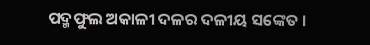ପଦ୍ମଫୁଲ ଅକାଳୀ ଦଳର ଦଳୀୟ ସଙ୍କେତ ।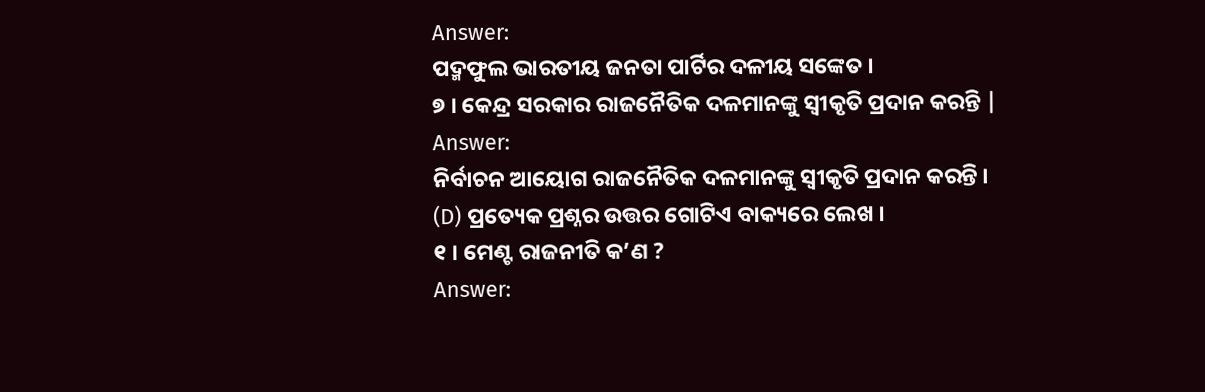Answer:
ପଦ୍ମଫୁଲ ଭାରତୀୟ ଜନତା ପାର୍ଟିର ଦଳୀୟ ସଙ୍କେତ ।
୭ । କେନ୍ଦ୍ର ସରକାର ରାଜନୈତିକ ଦଳମାନଙ୍କୁ ସ୍ବୀକୃତି ପ୍ରଦାନ କରନ୍ତି |
Answer:
ନିର୍ବାଚନ ଆୟୋଗ ରାଜନୈତିକ ଦଳମାନଙ୍କୁ ସ୍ବୀକୃତି ପ୍ରଦାନ କରନ୍ତି ।
(D) ପ୍ରତ୍ୟେକ ପ୍ରଶ୍ନର ଉତ୍ତର ଗୋଟିଏ ବାକ୍ୟରେ ଲେଖ ।
୧ । ମେଣ୍ଟ ରାଜନୀତି କ’ଣ ?
Answer: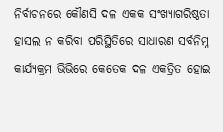ନିର୍ବାଚନରେ କୌଣସି ଦଳ ଏକକ ସଂଖ୍ୟାଗରିଷ୍ଠତା ହାସଲ ନ କରିବା ପରିସ୍ଥିତିରେ ସାଧାରଣ ସର୍ବନିମ୍ନ କାର୍ଯ୍ୟକ୍ରମ ଭିଭିରେ କେତେକ ଦଳ ଏକତ୍ରିତ ହୋଇ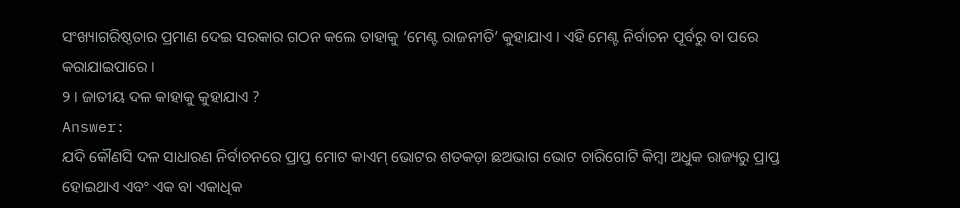ସଂଖ୍ୟାଗରିଷ୍ଠତାର ପ୍ରମାଣ ଦେଇ ସରକାର ଗଠନ କଲେ ତାହାକୁ ‘ମେଣ୍ଟ ରାଜନୀତି’ କୁହାଯାଏ । ଏହି ମେଣ୍ଟ ନିର୍ବାଚନ ପୂର୍ବରୁ ବା ପରେ କରାଯାଇପାରେ ।
୨ । ଜାତୀୟ ଦଳ କାହାକୁ କୁହାଯାଏ ?
Answer:
ଯଦି କୌଣସି ଦଳ ସାଧାରଣ ନିର୍ବାଚନରେ ପ୍ରାପ୍ତ ମୋଟ କାଏମ୍ ଭୋଟର ଶତକଡ଼ା ଛଅଭାଗ ଭୋଟ ଚାରିଗୋଟି କିମ୍ବା ଅଧୁକ ରାଜ୍ୟରୁ ପ୍ରାପ୍ତ ହୋଇଥାଏ ଏବଂ ଏକ ବା ଏକାଧିକ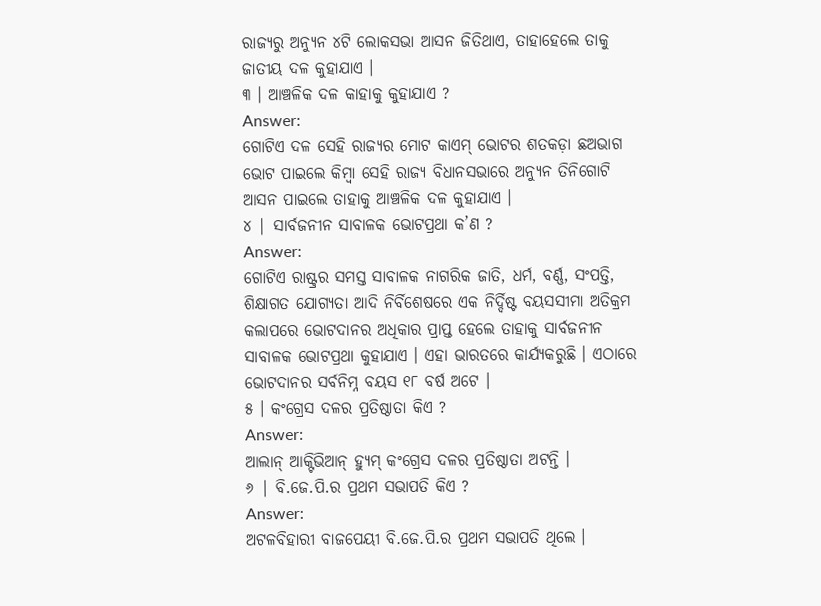ରାଜ୍ୟରୁ ଅନ୍ୟୁନ ୪ଟି ଲୋକସଭା ଆସନ ଜିତିଥାଏ, ତାହାହେଲେ ତାକୁ ଜାତୀୟ ଦଳ କୁହାଯାଏ ।
୩ । ଆଞ୍ଚଳିକ ଦଳ କାହାକୁ କୁହାଯାଏ ?
Answer:
ଗୋଟିଏ ଦଳ ସେହି ରାଜ୍ୟର ମୋଟ କାଏମ୍ ଭୋଟର ଶତକଡ଼ା ଛଅଭାଗ ଭୋଟ ପାଇଲେ କିମ୍ବା ସେହି ରାଜ୍ୟ ବିଧାନସଭାରେ ଅନ୍ୟୁନ ତିନିଗୋଟି ଆସନ ପାଇଲେ ତାହାକୁ ଆଞ୍ଚଳିକ ଦଳ କୁହାଯାଏ ।
୪ | ସାର୍ବଜନୀନ ସାବାଳକ ଭୋଟପ୍ରଥା କ’ଣ ?
Answer:
ଗୋଟିଏ ରାଷ୍ଟ୍ରର ସମସ୍ତ ସାବାଳକ ନାଗରିକ ଜାତି, ଧର୍ମ, ବର୍ଣ୍ଣ, ସଂପତ୍ତି, ଶିକ୍ଷାଗତ ଯୋଗ୍ୟତା ଆଦି ନିର୍ବିଶେଷରେ ଏକ ନିର୍ଦ୍ଦିଷ୍ଟ ବୟସସୀମା ଅତିକ୍ରମ କଲାପରେ ଭୋଟଦାନର ଅଧିକାର ପ୍ରାପ୍ତ ହେଲେ ତାହାକୁ ସାର୍ବଜନୀନ ସାବାଳକ ଭୋଟପ୍ରଥା କୁହାଯାଏ । ଏହା ଭାରତରେ କାର୍ଯ୍ୟକରୁଛି । ଏଠାରେ ଭୋଟଦାନର ସର୍ବନିମ୍ନ ବୟସ ୧୮ ବର୍ଷ ଅଟେ ।
୫ । କଂଗ୍ରେସ ଦଳର ପ୍ରତିଷ୍ଠାତା କିଏ ?
Answer:
ଆଲାନ୍ ଆକ୍ଟିଭିଆନ୍ ହ୍ୟୁମ୍ କଂଗ୍ରେସ ଦଳର ପ୍ରତିଷ୍ଠାତା ଅଟନ୍ତି ।
୬ | ବି.ଜେ.ପି.ର ପ୍ରଥମ ସଭାପତି କିଏ ?
Answer:
ଅଟଳବିହାରୀ ବାଜପେୟୀ ବି.ଜେ.ପି.ର ପ୍ରଥମ ସଭାପତି ଥିଲେ ।